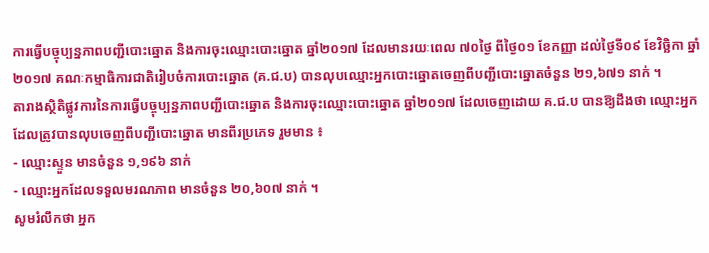ការធ្វើបច្ចុប្បន្នភាពបញ្ជីបោះឆ្នោត និងការចុះឈ្មោះបោះឆ្នោត ឆ្នាំ២០១៧ ដែលមានរយៈពេល ៧០ថ្ងៃ ពីថ្ងៃ០១ ខែកញ្ញា ដល់ថ្ងៃទី០៩ ខែវិច្ឆិកា ឆ្នាំ២០១៧ គណៈកម្មាធិការជាតិរៀបចំការបោះឆ្នោត (គ.ជ.ប) បានលុបឈ្មោះអ្នកបោះឆ្នោតចេញពីបញ្ជីបោះឆ្នោតចំនួន ២១,៦៧១ នាក់ ។
តារាងស្ថិតិផ្លូវការនៃការធ្វើបច្ចុប្បន្នភាពបញ្ជីបោះឆ្នោត និងការចុះឈ្មោះបោះឆ្នោត ឆ្នាំ២០១៧ ដែលចេញដោយ គ.ជ.ប បានឱ្យដឹងថា ឈ្មោះអ្នកដែលត្រូវបានលុបចេញពីបញ្ជីបោះឆ្នោត មានពីរប្រភេទ រួមមាន ៖
- ឈ្មោះស្ទួន មានចំនួន ១,១៩៦ នាក់
- ឈ្មោះអ្នកដែលទទួលមរណភាព មានចំនួន ២០,៦០៧ នាក់ ។
សូមរំលឹកថា អ្នក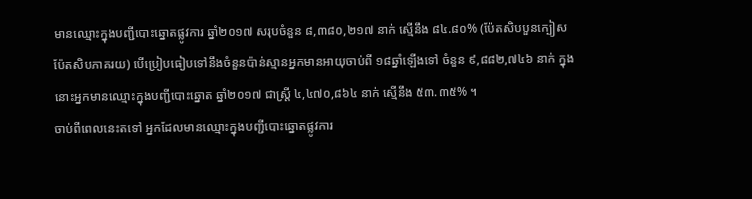មានឈ្មោះក្នុងបញ្ជីបោះឆ្នោតផ្លូវការ ឆ្នាំ២០១៧ សរុបចំនួន ៨,៣៨០,២១៧ នាក់ ស្មើនឹង ៨៤.៨០% (ប៉ែតសិបបួនក្បៀសប៉ែតសិបភាគរយ) បើប្រៀបធៀបទៅនឹងចំនួនប៉ាន់ស្មានអ្នកមានអាយុចាប់ពី ១៨ឆ្នាំឡើងទៅ ចំនួន ៩,៨៨២,៧៤៦ នាក់ ក្នុងនោះអ្នកមានឈ្មោះក្នុងបញ្ជីបោះឆ្នោត ឆ្នាំ២០១៧ ជាស្រី្ត ៤,៤៧០,៨៦៤ នាក់ ស្មើនឹង ៥៣.៣៥% ។
ចាប់ពីពេលនេះតទៅ អ្នកដែលមានឈ្មោះក្នុងបញ្ជីបោះឆ្នោតផ្លូវការ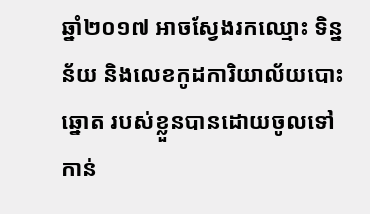ឆ្នាំ២០១៧ អាចស្វែងរកឈ្មោះ ទិន្នន័យ និងលេខកូដការិយាល័យបោះឆ្នោត របស់ខ្លួនបានដោយចូលទៅកាន់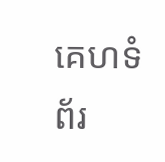គេហទំព័រ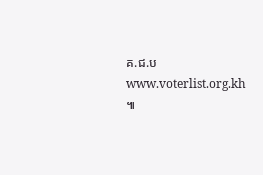គ.ជ.ប www.voterlist.org.kh ៕